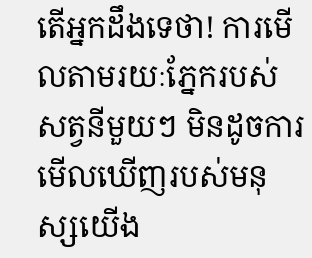តើអ្នកដឹងទេថា! ការមើលតាមរយៈភ្នែករបស់សត្វនីមួយៗ មិនដូចការមើលឃើញរបស់មនុស្សយើង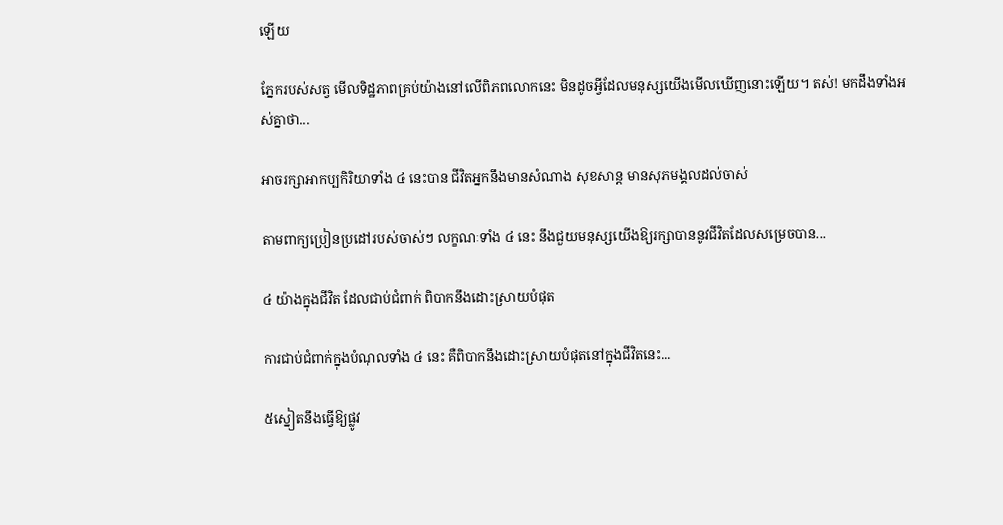ឡើយ

ភ្នែករបស់សត្វ មើលទិដ្ឋភាពគ្រប់យ៉ាងនៅលើពិភពលោកនេះ មិនដូចអ្វីដែលមនុស្សយើងមើលឃើញនោះឡើយ។ តស់! មកដឹងទាំងអស់គ្នាថា...

អាចរក្សាអាកប្បកិរិយាទាំង ៤ នេះបាន ជីវិតអ្នកនឹងមានសំណាង សុខសាន្ត មានសុភមង្គលដល់ចាស់

តាមពាក្យប្រៀនប្រដៅរបស់ចាស់ៗ លក្ខណៈទាំង ៤ នេះ នឹងជួយមនុស្សយើងឱ្យរក្សាបាននូវជីវិតដែលសម្រេចបាន...

៤ យ៉ាងក្នុងជីវិត ដែលជាប់ជំពាក់ ពិបាកនឹងដោះស្រាយបំផុត

ការជាប់ជំពាក់ក្នុងបំណុលទាំង ៤ នេះ គឺពិបាកនឹងដោះស្រាយបំផុតនៅក្នុងជីវិតនេះ...

៥ស្នៀតនឹងធ្វើឱ្យផ្លូវ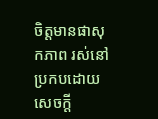ចិត្តមានផាសុកភាព រស់នៅប្រកបដោយសេចក្ដី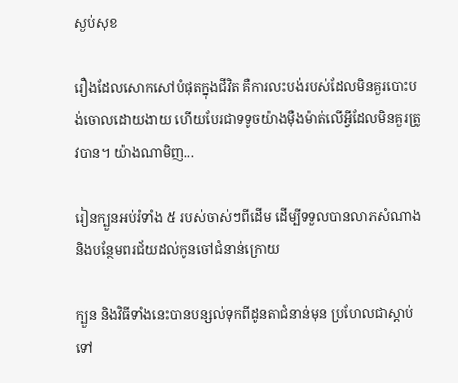ស្ងប់សុខ

រឿងដែលសោកសៅបំផុតក្នុងជីវិត គឺការលះបង់របស់ដែលមិនគួរបោះបង់ចោលដោយងាយ ហើយបែរជាទទូចយ៉ាងម៉ឺងម៉ាត់លើអ្វីដែលមិនគួរត្រូវបាន។ យ៉ាងណាមិញ...

រៀនក្បួនអប់រំទាំង ៥ របស់ចាស់ៗពីដើម ដើម្បីទទួលបានលាភសំណាង និងបន្ថែមពរជ័យដល់កូនចៅជំនាន់ក្រោយ

ក្បួន និងវិធីទាំងនេះបានបន្សល់ទុកពីដូនតាជំនាន់មុន ប្រហែលជាស្តាប់ទៅ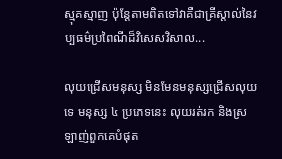ស្មុគស្មាញ ប៉ុន្តែតាមពិតទៅវាគឺជាគ្រីស្តាល់នៃវប្បធម៌ប្រពៃណីដ៏វិសេសវិសាល...

លុយជ្រើសមនុស្ស មិនមែនមនុស្សជ្រើសលុយទេ មនុស្ស ៤ ប្រភេទនេះ លុយរត់រក និងស្រឡាញ់ពួកគេបំផុត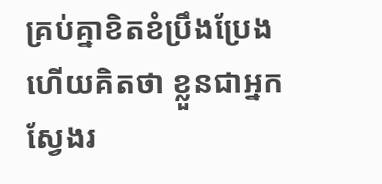គ្រប់គ្នាខិតខំប្រឹងប្រែង ហើយគិតថា ខ្លួនជាអ្នកស្វែងរ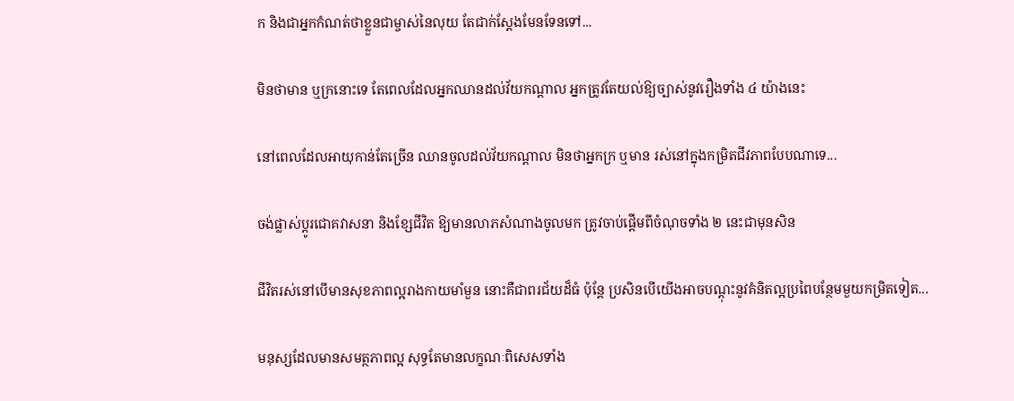ក និងជាអ្នកកំណត់ថាខ្លួនជាម្ចាស់នៃលុយ តែជាក់ស្ដែងមែនទែនទៅ...

មិនថាមាន ឬក្រនោះទេ តែពេលដែលអ្នកឈានដល់វ័យកណ្ដាល អ្នកត្រូវតែយល់ឱ្យច្បាស់នូវរឿងទាំង ៤ យ៉ាងនេះ

នៅពេលដែលអាយុកាន់តែច្រើន ឈានចូលដល់វ័យកណ្ដាល មិនថាអ្នកក្រ ឬមាន រស់នៅក្នុងកម្រិតជីវភាពបែបណាទេ...

ចង់ផ្លាស់ប្ដូរជោគវាសនា និងខ្សែជីវិត ឱ្យមានលាភសំណាងចូលមក ត្រូវចាប់ផ្ដើមពីចំណុចទាំង ២ នេះជាមុនសិន

ជីវិតរស់នៅបើមានសុខភាពល្អរាងកាយមាំមួន នោះគឺជាពរជ័យដ៏ធំ ប៉ុន្តែ ប្រសិនបើយើងអាចបណ្ដុះនូវគំនិតល្អប្រពៃបន្ថែមមួយកម្រិតទៀត...

មនុស្សដែលមានសមត្ថភាពល្អ សុទ្ធតែមានលក្ខណៈពិសេសទាំង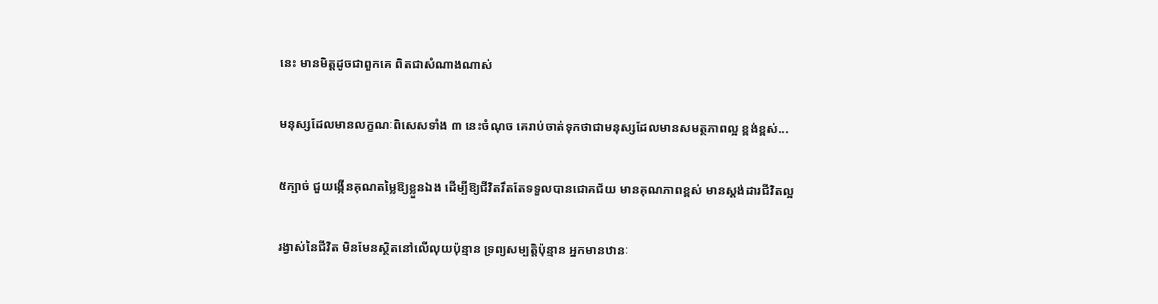នេះ មានមិត្តដូចជាពួកគេ ពិតជាសំណាងណាស់

មនុស្សដែលមានលក្ខណៈពិសេសទាំង ៣ នេះចំណុច គេរាប់ចាត់ទុកថាជាមនុស្សដែលមានសមត្ថភាពល្អ ខ្ពង់ខ្ពស់...

៥ក្បាច់ ជួយង្កើនគុណតម្លៃឱ្យខ្លួនឯង ដើម្បីឱ្យជីវិតរឹតតែទទួលបានជោគជ័យ មានគុណភាពខ្ពស់ មានស្ដង់ដារជីវិតល្អ

រង្វាស់នៃជីវិត មិនមែនស្ថិតនៅលើលុយប៉ុន្មាន ទ្រព្យសម្បត្តិប៉ុន្មាន អ្នកមានឋានៈ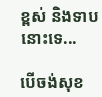ខ្ពស់ និងទាបនោះទេ...

បើចង់សុខ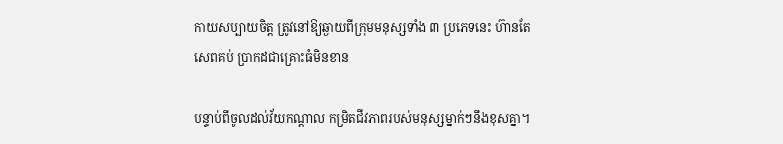កាយសប្បាយចិត្ត ត្រូវនៅឱ្យឆ្ងាយពីក្រុមមនុស្សទាំង ៣ ប្រភេទនេះ ហ៊ានតែសេពគប់ ប្រាកដជាគ្រោះធំមិនខាន

បន្ទាប់ពីចូលដល់វ័យកណ្តាល កម្រិតជីវភាពរបស់មនុស្សម្នាក់ៗនឹងខុសគ្នា។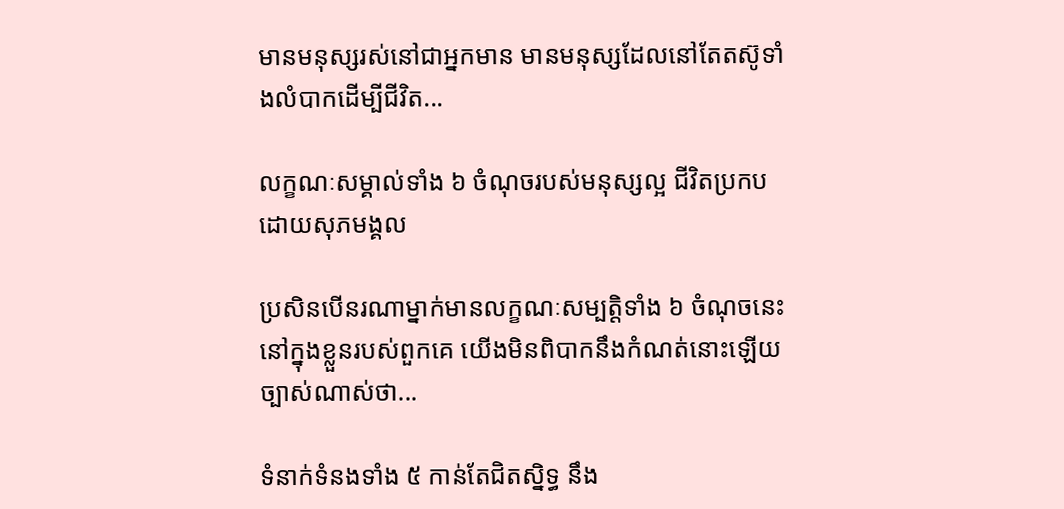មានមនុស្សរស់នៅជាអ្នកមាន មានមនុស្សដែលនៅតែតស៊ូទាំងលំបាកដើម្បីជីវិត...

លក្ខណៈសម្គាល់ទាំង ៦ ចំណុចរបស់មនុស្សល្អ ជីវិតប្រកបដោយសុភមង្គល

ប្រសិនបើនរណាម្នាក់មានលក្ខណៈសម្បត្តិទាំង ៦ ចំណុចនេះនៅក្នុងខ្លួនរបស់ពួកគេ យើងមិនពិបាកនឹងកំណត់នោះឡើយ ច្បាស់ណាស់ថា...

ទំនាក់ទំនងទាំង ៥ កាន់តែជិតស្និទ្ធ នឹង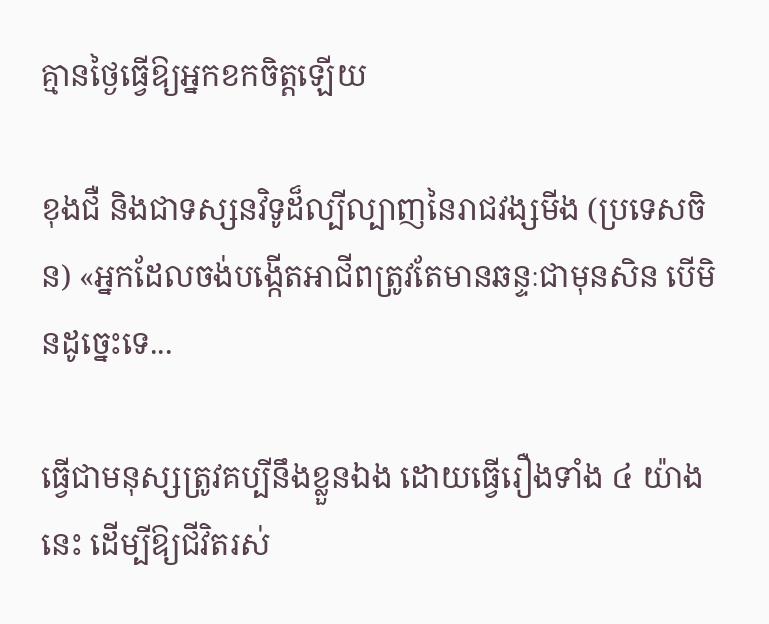គ្មានថ្ងៃធ្វើឱ្យអ្នកខកចិត្តឡើយ

ខុងជឺ និងជាទស្សនវិទូដ៏ល្បីល្បាញនៃរាជវង្សមីង (ប្រទេសចិន) «អ្នកដែលចង់បង្កើតអាជីពត្រូវតែមានឆន្ទៈជាមុនសិន បើមិនដូច្នេះទេ...

ធ្វើជាមនុស្សត្រូវគប្បីនឹងខ្លួនឯង ដោយធ្វើរឿងទាំង ៤ យ៉ាងនេះ ដើម្បីឱ្យជីវិតរស់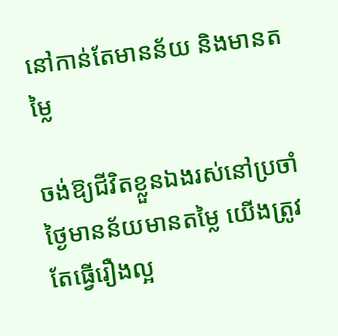នៅកាន់តែមានន័យ និងមានតម្លៃ

ចង់ឱ្យជីវិតខ្លួនឯងរស់នៅប្រចាំថ្ងៃមានន័យមានតម្លៃ យើងត្រូវតែធ្វើរឿងល្អ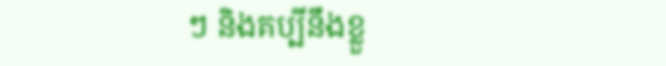ៗ និងគប្បីនឹងខ្លួ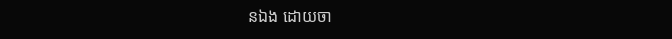នឯង ដោយចា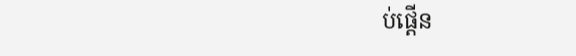ប់ផ្ដើន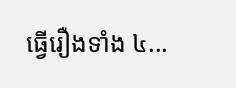ធ្វើរឿងទាំង ៤...